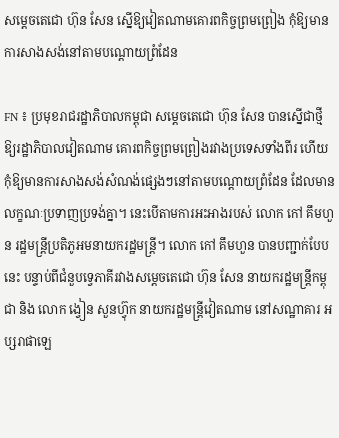សម្តេចតេជោ ហ៊ុន សែន ស្នើឱ្យវៀតណាមគោរពកិច្ចព្រមព្រៀង កុំឱ្យមានការសាងសង់នៅតាមបណ្តោយព្រំដែន

FN ៖ ប្រមុខរាជរដ្ឋាភិបាលកម្ពុជា សម្តេចតេជោ ហ៊ុន សែន បានស្នើជាថ្មីឱ្យរដ្ឋាភិបាលវៀតណាម គោរពកិច្ចព្រមព្រៀងរវាងប្រទេសទាំងពីរ ហើយកុំឱ្យមានការសាងសង់សំណង់ផ្សេងៗនៅតាមបណ្តោយព្រំដែន ដែលមានលក្ខណៈប្រទាញប្រទង់គ្នា។ នេះបើតាមការអះអាងរបស់ លោក កៅ គឹមហួន រដ្ឋមន្ត្រីប្រតិភូអមនាយករដ្ឋមន្ត្រី។ លោក កៅ គឹមហួន បានបញ្ជាក់បែបនេះ បន្ទាប់ពីជំនួបទ្វេភាគីរវាងសម្តេចតេជោ ហ៊ុន សែន នាយករដ្ឋមន្រ្តីកម្ពុជា និង លោក ង្វៀន សួនហ៊្វុក នាយករដ្ឋមន្រ្តីវៀតណាម នៅសណ្ឋាគារ អប្សរាផាឡេ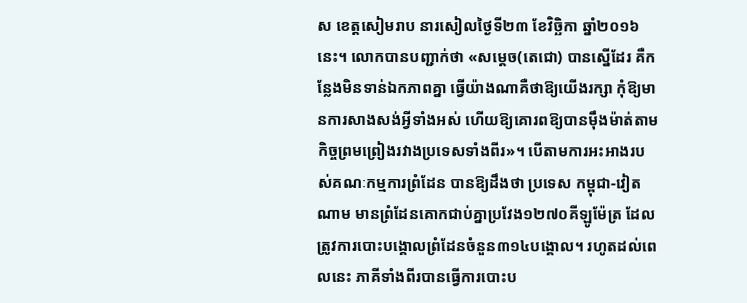ស ខេត្តសៀមរាប នារសៀលថ្ងៃទី២៣ ខែវិច្ឆិកា ឆ្នាំ២០១៦នេះ។ លោកបានបញ្ជាក់ថា «សម្តេច(តេជោ) បានស្នើដែរ គឺកន្លែងមិនទាន់ឯកភាពគ្នា ធ្វើយ៉ាងណាគឺថាឱ្យយើងរក្សា កុំឱ្យមានការសាងសង់អ្វីទាំងអស់ ហើយឱ្យគោរពឱ្យបានម៉ឹងម៉ាត់តាមកិច្ចព្រមព្រៀងរវាងប្រទេសទាំងពីរ»។ បើតាមការអះអាងរបស់គណៈកម្មការព្រំដែន បានឱ្យដឹងថា ប្រទេស កម្ពុជា-វៀតណាម មានព្រំដែនគោកជាប់គ្នាប្រវែង១២៧០គីឡូម៉ែត្រ ដែលត្រូវការបោះបង្គោលព្រំដែនចំនួន៣១៤បង្គោល។ រហូតដល់ពេលនេះ ភាគីទាំងពីរបានធ្វើការបោះប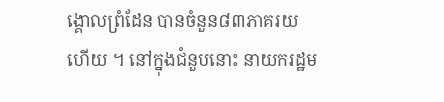ង្គោលព្រំដែន បានចំនួន៨៣ភាគរយហើយ ។ នៅក្នុងជំនួបនោះ នាយករដ្ឋម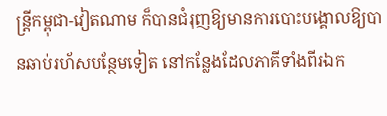ន្រ្តីកម្ពុជា-វៀតណាម ក៏បានជំរុញឱ្យមានការបោះបង្គោលឱ្យបានឆាប់រហ័សបន្ថែមទៀត នៅកន្លែងដែលភាគីទាំងពីរឯក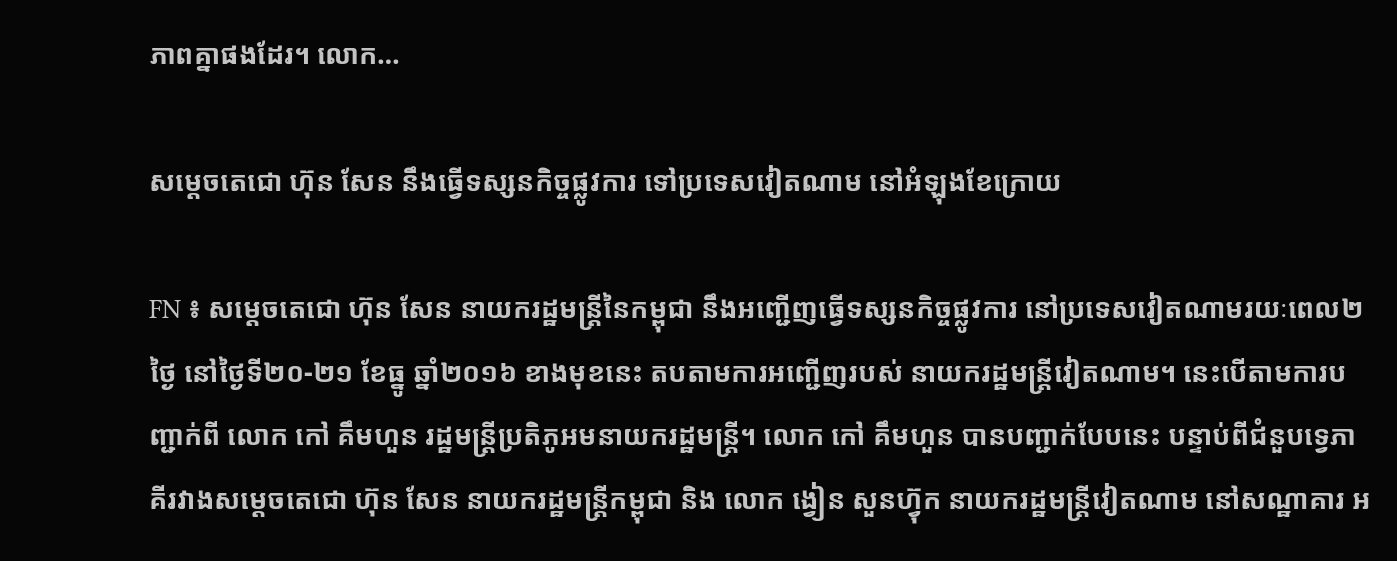ភាពគ្នាផងដែរ។ លោក…

សម្តេចតេជោ ហ៊ុន សែន នឹងធ្វើទស្សនកិច្ចផ្លូវការ ទៅប្រទេសវៀតណាម នៅអំឡុងខែក្រោយ

FN ៖ សម្តេចតេជោ ហ៊ុន សែន នាយករដ្ឋមន្រ្តីនៃកម្ពុជា នឹងអញ្ជើញធ្វើទស្សនកិច្ចផ្លូវការ នៅប្រទេសវៀតណាមរយៈពេល២ថ្ងៃ នៅថ្ងៃទី២០-២១ ខែធ្នូ ឆ្នាំ២០១៦ ខាងមុខនេះ តបតាមការអញ្ជើញរបស់ នាយករដ្ឋមន្រ្តីវៀតណាម។ នេះបើតាមការបញ្ជាក់ពី លោក កៅ គឹមហួន រដ្ឋមន្ត្រីប្រតិភូអមនាយករដ្ឋមន្ត្រី។ លោក កៅ គឹមហួន បានបញ្ជាក់បែបនេះ បន្ទាប់ពីជំនួបទ្វេភាគីរវាងសម្តេចតេជោ ហ៊ុន សែន នាយករដ្ឋមន្រ្តីកម្ពុជា និង លោក ង្វៀន សួនហ៊្វុក នាយករដ្ឋមន្រ្តីវៀតណាម នៅសណ្ឋាគារ អ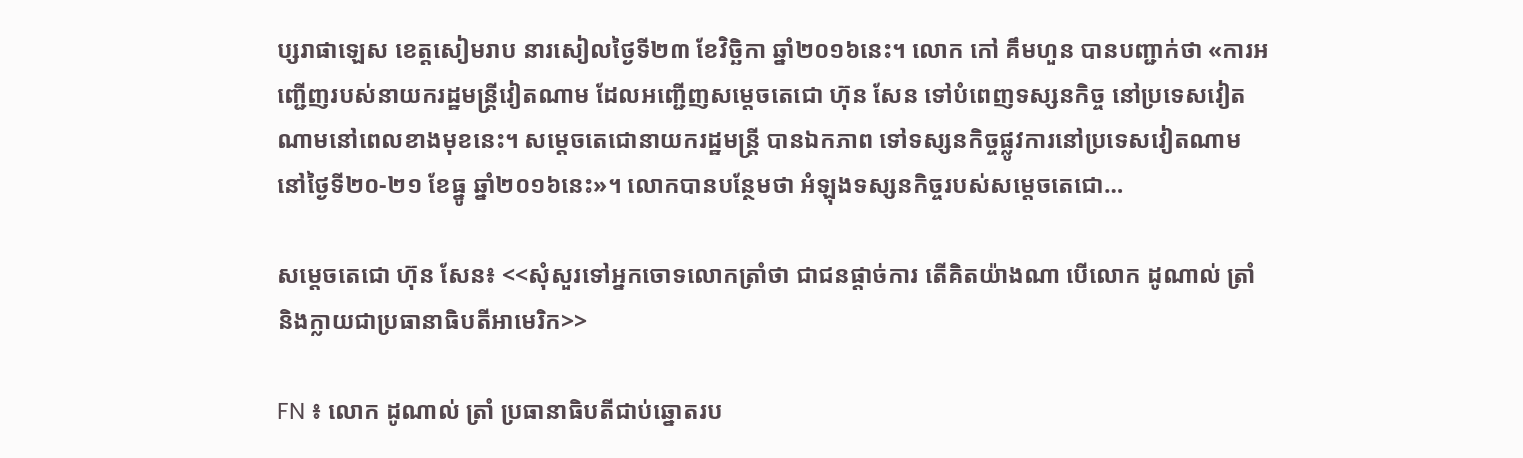ប្សរាផាឡេស ខេត្តសៀមរាប នារសៀលថ្ងៃទី២៣ ខែវិច្ឆិកា ឆ្នាំ២០១៦នេះ។ លោក កៅ គឹមហួន បានបញ្ជាក់ថា «ការអញ្ជើញរបស់នាយករដ្ឋមន្រ្តីវៀតណាម ដែលអញ្ជើញសម្តេចតេជោ ហ៊ុន សែន ទៅបំពេញទស្សនកិច្ច នៅប្រទេសវៀតណាមនៅពេលខាងមុខនេះ។ សម្តេចតេជោនាយករដ្ឋមន្រ្តី បានឯកភាព ទៅទស្សនកិច្ចផ្លូវការនៅប្រទេសវៀតណាម នៅថ្ងៃទី២០-២១ ខែធ្នូ ឆ្នាំ២០១៦នេះ»។ លោកបានបន្ថែមថា អំឡុងទស្សនកិច្ចរបស់សម្តេចតេជោ…

សម្តេចតេជោ ហ៊ុន សែន៖ <<សុំសួរទៅអ្នកចោទលោកត្រាំថា ជាជនផ្តាច់ការ តើគិតយ៉ាងណា បើលោក ដូណាល់ ត្រាំ និងក្លាយជាប្រធានាធិបតីអាមេរិក>>

FN ៖ លោក ដូណាល់ ត្រាំ ប្រធានាធិបតីជាប់ឆ្នោតរប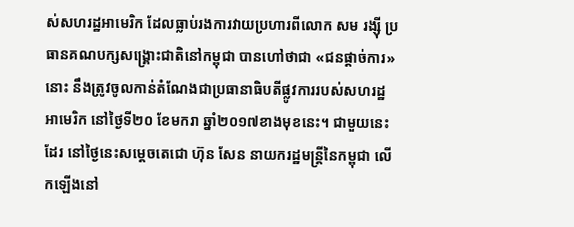ស់សហរដ្ឋអាមេរិក ដែលធ្លាប់រងការវាយប្រហារពីលោក សម រង្ស៊ី ប្រធានគណបក្សសង្គ្រោះជាតិនៅកម្ពុជា បានហៅថាជា «ជនផ្តាច់ការ» នោះ នឹងត្រូវចូលកាន់តំណែងជាប្រធានាធិបតីផ្លូវការរបស់សហរដ្ឋអាមេរិក នៅថ្ងៃទី២០ ខែមករា ឆ្នាំ២០១៧ខាងមុខនេះ។ ជាមួយនេះដែរ នៅថ្ងៃនេះសម្តេចតេជោ ហ៊ុន សែន នាយករដ្ឋមន្រ្តីនៃកម្ពុជា លើកឡើងនៅ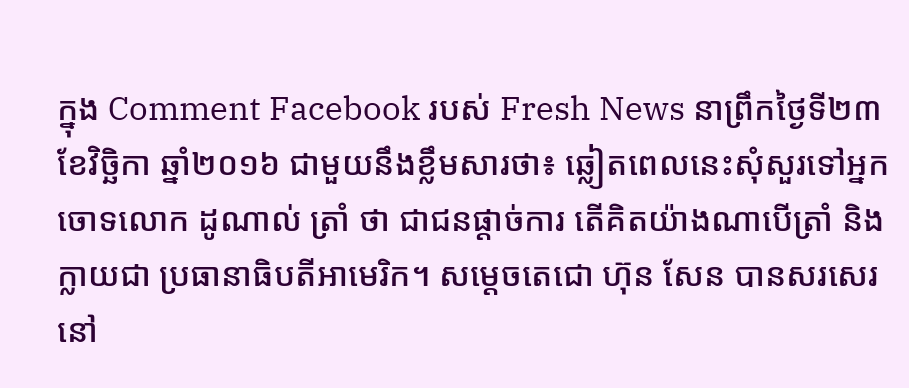ក្នុង Comment Facebook របស់ Fresh News នាព្រឹកថ្ងៃទី២៣ ខែវិច្ឆិកា ឆ្នាំ២០១៦ ជាមួយនឹងខ្លឹមសារថា៖ ឆ្លៀតពេលនេះសុំសួរទៅអ្នកចោទលោក ដូណាល់ ត្រាំ ថា ជាជនផ្តាច់ការ តើគិតយ៉ាងណាបើត្រាំ និងក្លាយជា ប្រធានាធិបតីអាមេរិក។ សម្តេចតេជោ ហ៊ុន សែន បានសរសេរនៅ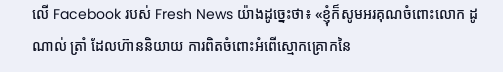លើ Facebook របស់ Fresh News យ៉ាងដូច្នេះថា៖ «ខ្ញុំក៏សូមអរគុណចំពោះលោក ដូណាល់ ត្រាំ ដែលហ៊ាននិយាយ ការពិតចំពោះអំពើស្មោកគ្រោកនៃ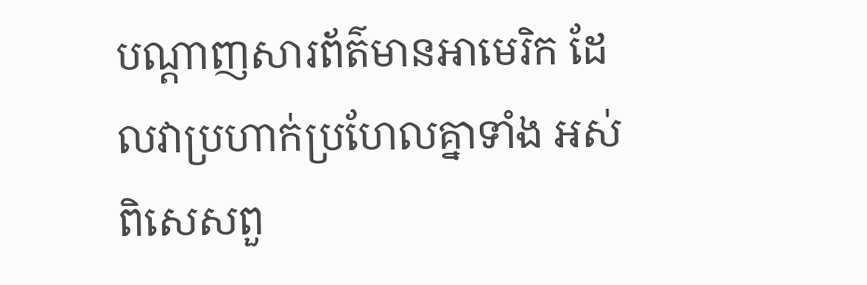បណ្តាញសារព័ត៌មានអាមេរិក ដែលវាប្រហាក់ប្រហែលគ្នាទាំង អស់ពិសេសពួ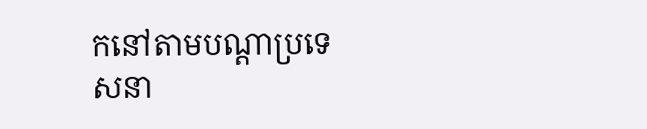កនៅតាមបណ្តាប្រទេសនា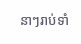នាៗរាប់ទាំ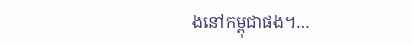ងនៅកម្ពុជាផង។…